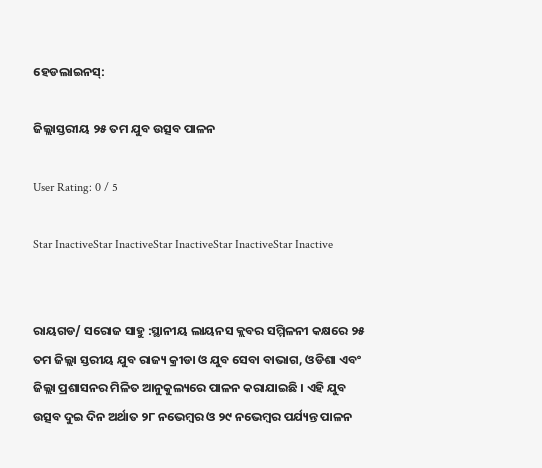ହେଡଲାଇନସ୍:

ଜିଲ୍ଲାସ୍ତରୀୟ ୨୫ ତମ ଯୁବ ଉତ୍ସବ ପାଳନ

User Rating: 0 / 5

Star InactiveStar InactiveStar InactiveStar InactiveStar Inactive


ରାୟଗଡ/ ସରୋଜ ସାହୁ :ସ୍ଥାନୀୟ ଲାୟନସ କ୍ଲବର ସମ୍ମିଳନୀ କକ୍ଷରେ ୨୫ ତମ ଜିଲ୍ଲା ସ୍ତରୀୟ ଯୁବ ରାଜ୍ୟ କ୍ରୀଡା ଓ ଯୁବ ସେବା ବାଭାଗ, ଓଡିଶା ଏବଂ ଜିଲ୍ଲା ପ୍ରଶାସନର ମିଳିତ ଆନୁକୁଲ୍ୟରେ ପାଳନ କରାଯାଇଛି । ଏହି ଯୁବ ଉତ୍ସବ ଦୁଇ ଦିନ ଅର୍ଥାତ ୨୮ ନଭେମ୍ବର ଓ ୨୯ ନଭେମ୍ବର ପର୍ଯ୍ୟନ୍ତ ପାଳନ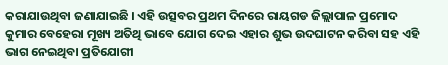କରାଯାଉଥିବା ଜଣାଯାଇଛି । ଏହି ଉତ୍ସବର ପ୍ରଥମ ଦିନରେ ରାୟଗଡ ଜିଲ୍ଲାପାଳ ପ୍ରମୋଦ କୁମାର ବେହେରା ମୂଖ୍ୟ ଅତିଥି ଭାବେ ଯୋଗ ଦେଇ ଏହାର ଶୁଭ ଉଦଘାଟନ କରିବା ସହ ଏହି ଭାଗ ନେଇଥିବା ପ୍ରତିଯୋଗୀ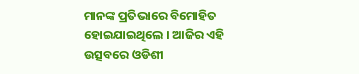ମାନଙ୍କ ପ୍ରତିଭାରେ ବିମୋହିତ ହୋଇଯାଇଥିଲେ । ଆଜିର ଏହି ଉତ୍ସବରେ ଓଡିଶୀ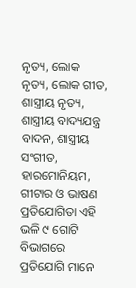ନୃତ୍ୟ, ଲୋକ ନୃତ୍ୟ, ଲୋକ ଗୀତ, ଶାସ୍ତ୍ରୀୟ ନୃତ୍ୟ, ଶାସ୍ତ୍ରୀୟ ବାଦ୍ୟଯନ୍ତ୍ର ବାଦନ, ଶାସ୍ତ୍ରୀୟ ସଂଗୀତ, ହାରମୋନିୟମ, ଗୀଟାର ଓ ଭାଷଣ ପ୍ରତିଯୋଗିତା ଏହି ଭଳି ୯ ଗୋଟି ବିଭାଗରେ ପ୍ରତିଯୋଗି ମାନେ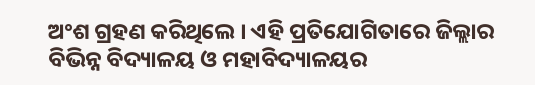ଅଂଶ ଗ୍ରହଣ କରିଥିଲେ । ଏହି ପ୍ରତିଯୋଗିତାରେ ଜିଲ୍ଲାର ବିଭିନ୍ନ ବିଦ୍ୟାଳୟ ଓ ମହାବିଦ୍ୟାଳୟର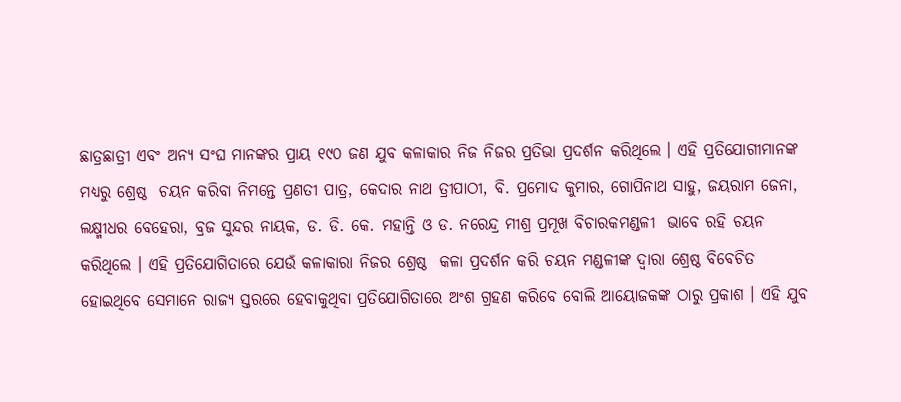ଛାତ୍ରଛାତ୍ରୀ ଏବଂ ଅନ୍ୟ ସଂଘ ମାନଙ୍କର ପ୍ରାୟ ୧୯୦ ଜଣ ଯୁବ କଳାକାର ନିଜ ନିଜର ପ୍ରତିଭା ପ୍ରଦର୍ଶନ କରିଥିଲେ । ଏହି ପ୍ରତିଯୋଗୀମାନଙ୍କ ମଧ୍ୟରୁ ଶ୍ରେଷ୍ଠ  ଚୟନ କରିବା ନିମନ୍ତେ ପ୍ରଣତୀ ପାତ୍ର, କେଦାର ନାଥ ତ୍ରୀପାଠୀ, ବି. ପ୍ରମୋଦ କୁମାର, ଗୋପିନାଥ ସାହୁ, ଜୟରାମ ଜେନା, ଲକ୍ଷ୍ମୀଧର ବେହେରା, ବ୍ରଜ ସୁନ୍ଦର ନାୟକ, ଡ. ଡି. କେ. ମହାନ୍ତି ଓ ଡ. ନରେନ୍ଦ୍ର ମୀଶ୍ର ପ୍ରମୂଖ ବିଚାରକମଣ୍ଡଳୀ  ଭାବେ ରହି ଚୟନ କରିଥିଲେ । ଏହି ପ୍ରତିଯୋଗିତାରେ ଯେଉଁ କଳାକାରା ନିଜର ଶ୍ରେଷ୍ଠ  କଳା ପ୍ରଦର୍ଶନ କରି ଚୟନ ମଣ୍ଡଳୀଙ୍କ ଦ୍ୱାରା ଶ୍ରେଷ୍ଠ ବିବେଚିତ ହୋଇଥିବେ ସେମାନେ ରାଜ୍ୟ ସ୍ତରରେ ହେବାକୁଥିବା ପ୍ରତିଯୋଗିତାରେ ଅଂଶ ଗ୍ରହଣ କରିବେ ବୋଲି ଆୟୋଜକଙ୍କ ଠାରୁ ପ୍ରକାଶ । ଏହି ଯୁବ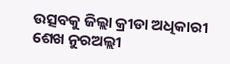ଉତ୍ସବକୁ ଜିଲ୍ଲା କ୍ରୀଡା ଅଧିକାରୀ ଶେଖ ନୁରଅଲ୍ଲୀ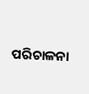ପରିଚାଳନା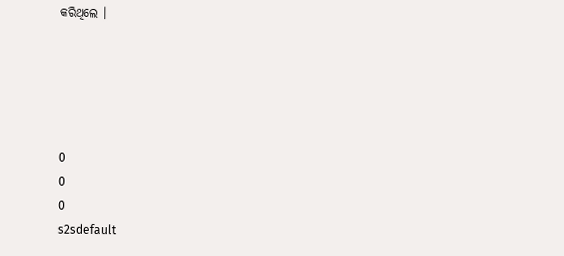କରିଥିଲେ ।





0
0
0
s2sdefault